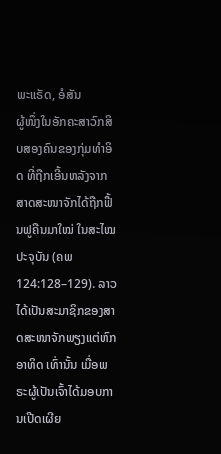ພະແຣັດ, ອໍສັນ
ຜູ້ໜຶ່ງໃນອັກຄະສາວົກສິບສອງຄົນຂອງກຸ່ມທຳອິດ ທີ່ຖືກເອີ້ນຫລັງຈາກສາດສະໜາຈັກໄດ້ຖືກຟື້ນຟູຄືນມາໃໝ່ ໃນສະໄໝປະຈຸບັນ (ຄພ 124:128–129). ລາວໄດ້ເປັນສະມາຊິກຂອງສາດສະໜາຈັກພຽງແຕ່ຫົກອາທິດ ເທົ່ານັ້ນ ເມື່ອພຣະຜູ້ເປັນເຈົ້າໄດ້ມອບການເປີດເຜີຍ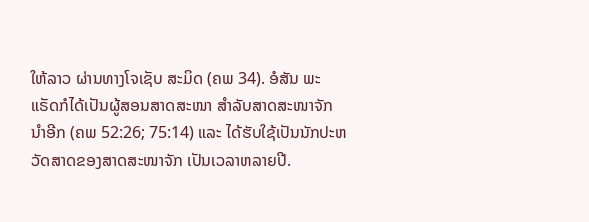ໃຫ້ລາວ ຜ່ານທາງໂຈເຊັບ ສະມິດ (ຄພ 34). ອໍສັນ ພະແຣັດກໍໄດ້ເປັນຜູ້ສອນສາດສະໜາ ສຳລັບສາດສະໜາຈັກນຳອີກ (ຄພ 52:26; 75:14) ແລະ ໄດ້ຮັບໃຊ້ເປັນນັກປະຫວັດສາດຂອງສາດສະໜາຈັກ ເປັນເວລາຫລາຍປີ.